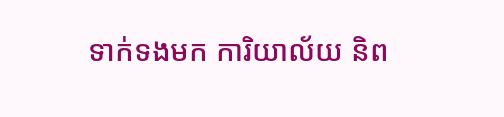ទាក់ទងមក ការិយាល័យ និព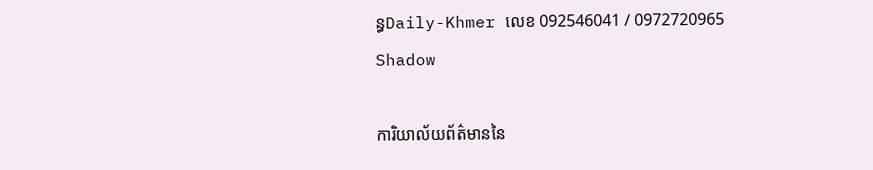ន្ធDaily-Khmer លេខ 092546041 / 0972720965
Shadow

ការិយាល័យព័ត៌មាននៃ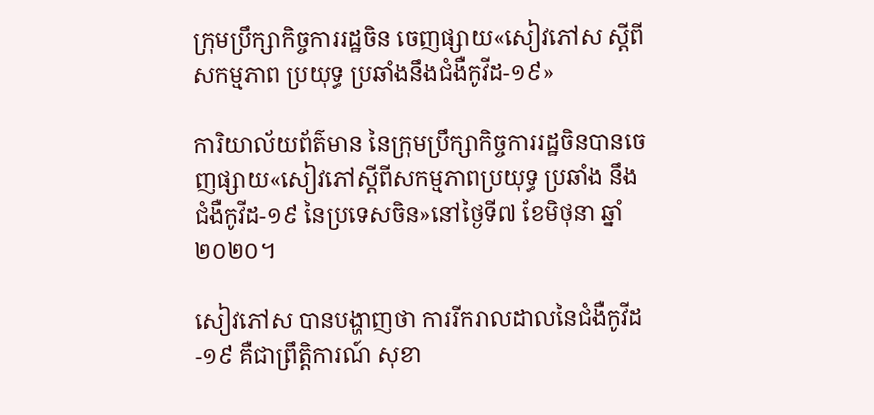ក្រុមប្រឹក្សាកិច្ចការរដ្ឋចិន ចេញផ្សាយ«សៀវភៅស ស្តីពីសកម្មភាព ប្រយុទ្ធ ប្រឆាំងនឹងជំងឺកូវីដ-១៩»

ការិយាល័យព័ត៌មាន នៃក្រុមប្រឹក្សាកិច្ចការរដ្ឋចិនបានចេញផ្សាយ«សៀវភៅស្តីពីសកម្មភាពប្រយុទ្ធ ប្រឆាំង នឹងជំងឺកូវីដ-១៩ នៃប្រទេសចិន»នៅថ្ងៃទី៧ ខែមិថុនា ឆ្នាំ២០២០។

សៀវភៅស បានបង្ហាញថា ការរីករាលដាលនៃជំងឺកូវីដ-១៩ គឺជាព្រឹត្តិការណ៍ សុខា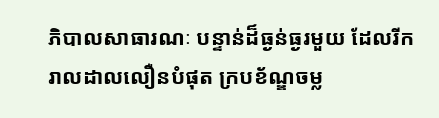ភិបាលសាធារណៈ បន្ទាន់ដ៏ធ្ងន់ធ្ងរមួយ ដែលរីករាលដាលលឿនបំផុត ក្របខ័ណ្ឌចម្ល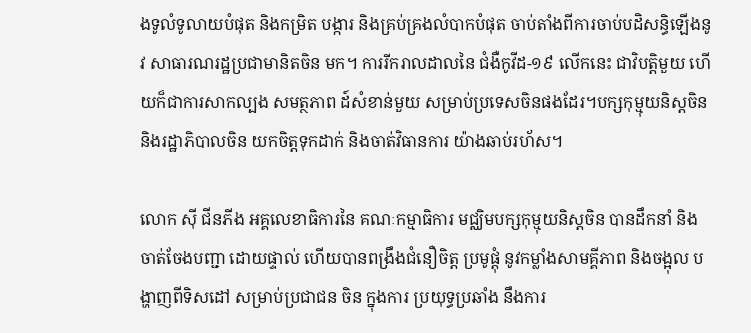ងទូលំទូលាយបំផុត និងកម្រិត បង្ការ និងគ្រប់គ្រងលំបាកបំផុត ចាប់តាំងពីការចាប់បដិសន្ធិឡើងនូវ សាធារណរដ្ឋប្រជាមានិតចិន មក។ ការរីករាលដាលនៃ ជំងឺកូវីដ-១៩ លើកនេះ ជាវិបត្តិមួយ ហើយក៏ជាការសាកល្បង សមត្ថភាព ដ៍សំខាន់មួយ សម្រាប់ប្រទេសចិនផងដែរ។បក្សកុម្មុយនិស្តចិន និងរដ្ឋាភិបាលចិន យកចិត្តទុកដាក់ និងចាត់វិធានការ យ៉ាងឆាប់រហ័ស។

លោក ស៊ី ជីនភីង អគ្គលេខាធិការនៃ គណៈកម្មាធិការ មជ្ឈិមបក្សកុម្មុយនិស្តចិន បានដឹកនាំ និង ចាត់ចែងបញ្ជា ដោយផ្ទាល់ ហើយបានពង្រឹងជំនឿចិត្ត ប្រមូផ្តុំ នូវកម្លាំងសាមគ្គីភាព និងចង្អុល បង្ហាញពីទិសដៅ សម្រាប់ប្រជាជន ចិន ក្នុងការ ប្រយុទ្ធប្រឆាំង នឹងការ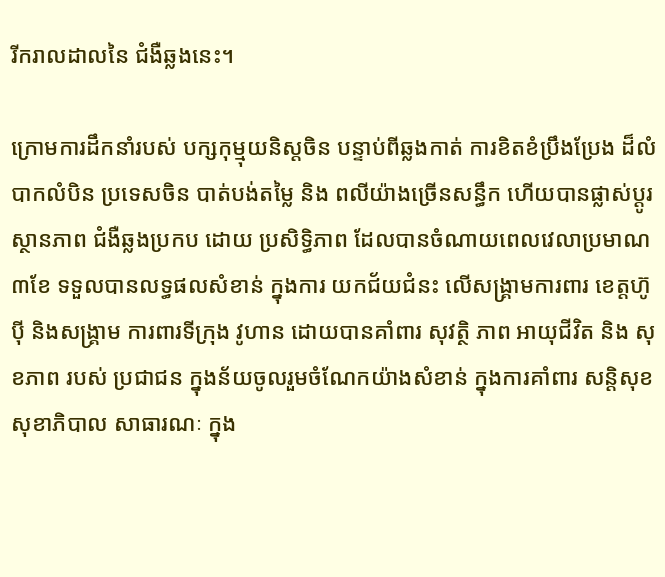រីករាលដាលនៃ ជំងឺឆ្លងនេះ។

ក្រោមការដឹកនាំរបស់ បក្សកុម្មុយនិស្តចិន បន្ទាប់ពីឆ្លងកាត់ ការខិតខំប្រឹងប្រែង ដ៏លំបាកលំបិន ប្រទេសចិន បាត់បង់តម្លៃ និង ពលីយ៉ាងច្រើនសន្ធឹក ហើយបានផ្លាស់ប្តូរស្ថានភាព ជំងឺឆ្លងប្រកប ដោយ ប្រសិទ្ធិភាព ដែលបានចំណាយពេលវេលាប្រមាណ ៣ខែ ទទួលបានលទ្ធផលសំខាន់ ក្នុងការ យកជ័យជំនះ លើសង្គ្រាមការពារ ខេត្តហ៊ូប៉ី និងសង្គ្រាម ការពារទីក្រុង វូហាន ដោយបានគាំពារ សុវត្ថិ ភាព អាយុជីវិត និង សុខភាព របស់ ប្រជាជន ក្នុងន័យចូលរួមចំណែកយ៉ាងសំខាន់ ក្នុងការគាំពារ សន្តិសុខ សុខាភិបាល សាធារណៈ ក្នុង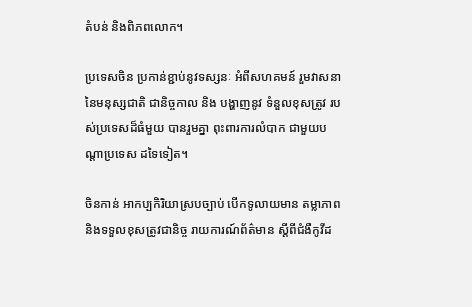តំបន់ និងពិភពលោក។

ប្រទេសចិន ប្រកាន់ខ្ជាប់នូវទស្សនៈ អំពីសហគមន៍ រួមវាសនា នៃមនុស្សជាតិ ជានិច្ចកាល និង បង្ហាញនូវ ទំនួលខុសត្រូវ របស់ប្រទេសដ៏ធំមួយ បានរួមគ្នា ពុះពារការលំបាក ជាមួយបណ្តាប្រទេស ដទៃទៀត។

ចិនកាន់ អាកប្បកិរិយាស្របច្បាប់ បើកទូលាយមាន តម្លាភាព និងទទួលខុសត្រូវជានិច្ច រាយការណ៍ព័ត៌មាន ស្តីពីជំងឺកូវីដ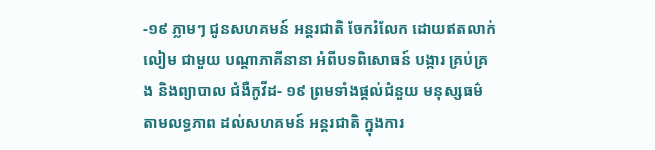-១៩ ភ្លាមៗ ជូនសហគមន៍ អន្តរជាតិ ចែករំលែក ដោយឥតលាក់លៀម ជាមួយ បណ្តាភាគីនានា អំពីបទពិសោធន៍ បង្ការ គ្រប់គ្រង និងព្យាបាល ជំងឺកូវីដ- ១៩ ព្រមទាំងផ្តល់ជំនួយ មនុស្សធម៌ តាមលទ្ធភាព ដល់សហគមន៍ អន្តរជាតិ ក្នុងការ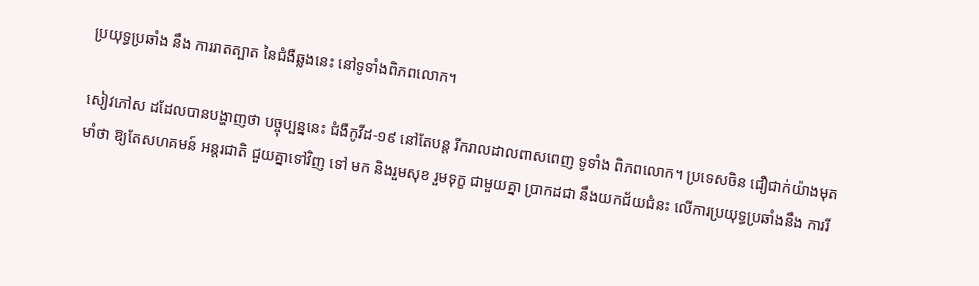ប្រយុទ្ធប្រឆាំង នឹង ការរាតត្បាត នៃជំងឺឆ្លងនេះ នៅទូទាំងពិភពលោក។

សៀវភៅស ដដែលបានបង្ហាញថា បច្ចុប្បន្ននេះ ជំងឺកូវីដ-១៩ នៅតែបន្ត រីករាលដាលពាសពេញ ទូទាំង ពិភពលោក។ ប្រទេសចិន ជឿជាក់យ៉ាងមុតមាំថា ឱ្យតែសហគមន៍ អន្តរជាតិ ជួយគ្នាទៅវិញ ទៅ មក និងរួមសុខ រួមទុក្ខ ជាមួយគ្នា ប្រាកដជា នឹងយកជ័យជំនះ លើការប្រយុទ្ធប្រឆាំងនឹង ការរី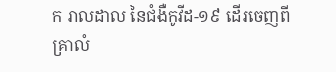ក រាលដាល នៃជំងឺកូវីដ-១៩ ដើរចេញពីគ្រាលំ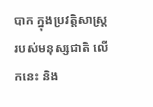បាក ក្នុងប្រវត្ដិសាស្ដ្រ របស់មនុស្សជាតិ លើកនេះ និង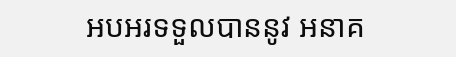អបអរទទួលបាននូវ អនាគ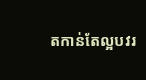តកាន់តែល្អបវរ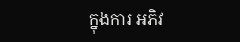ក្នុងការ អភិវ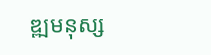ឌ្ឍមនុស្ស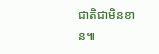ជាតិជាមិនខាន៕